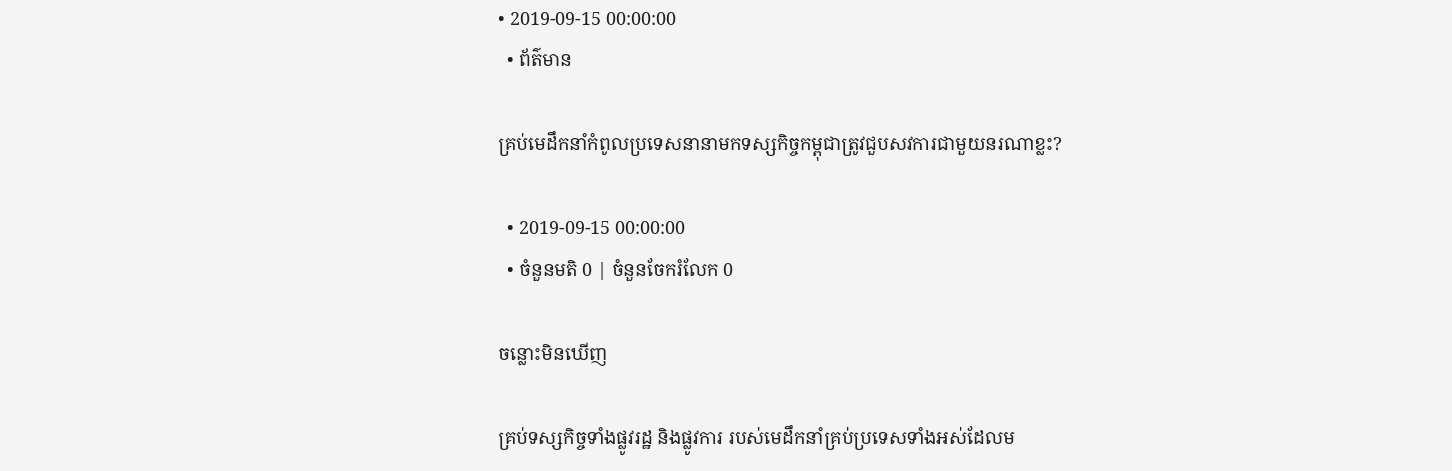• 2019-09-15 00:00:00
  • ព័ត៌មាន

គ្រប់មេដឹកនាំកំពូលប្រទេសនានាមកទស្សកិច្ចកម្ពុជាត្រូវជួបសវការជាមួយនរណាខ្លះ?

  • 2019-09-15 00:00:00
  • ចំនួនមតិ 0 | ចំនួនចែករំលែក 0

ចន្លោះមិនឃើញ

គ្រប់ទស្សកិច្ចទាំងផ្លូវរដ្ឋ និងផ្លូវការ របស់មេដឹកនាំគ្រប់ប្រទេសទាំងអស់ដែលម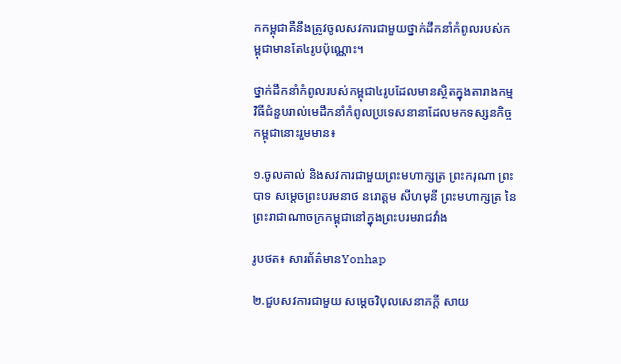កកម្ពុជាគឺនឹងត្រូវចូលសវការជាមួយថ្នាក់ដឹកនាំកំពូលរបស់កម្ពុជាមានតែ៤រូបប៉ុណ្ណោះ។

ថ្នាក់ដឹកនាំកំពូលរបស់កម្ពុជា៤រូបដែលមានស្ថិតក្នុងតារាងកម្មវិធីជំនួបរាល់មេដឹកនាំកំពូលប្រទេសនានាដែលមកទស្សនកិច្ចកម្ពុជានោះរួមមាន៖

១.ចូលគាល់ និងសវការជាមួយព្រះមហាក្សត្រ ព្រះករុណា ព្រះបាទ សម្តេចព្រះបរមនាថ នរោត្តម សីហមុនី ព្រះមហាក្សត្រ នៃព្រះរាជាណាចក្រកម្ពុជានៅក្នុងព្រះបរមរាជវាំង

រូបថត៖ សារព័ត៌មានYonhap

២.ជួបសវការជាមួយ សម្តេចវិបុលសេនាភក្តី សាយ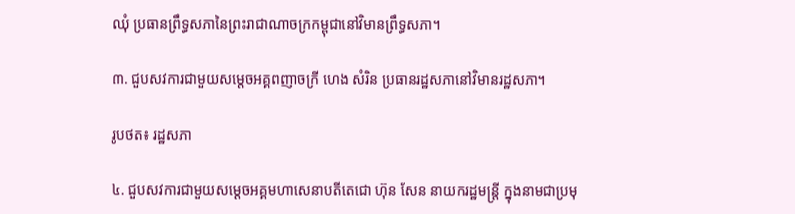ឈុំ ប្រធានព្រឹទ្ធសភានៃព្រះរាជាណាចក្រកម្ពុជានៅវិមានព្រឹទ្ធសភា។

៣. ជួបសវការជាមួយសម្តេចអគ្គពញាចក្រី ហេង សំរិន ប្រធានរដ្ឋសភានៅវិមានរដ្ឋសភា។

រូបថត៖ រដ្ឋសភា

៤. ជួបសវការជាមួយសម្តេចអគ្គមហាសេនាបតីតេជោ ហ៊ុន សែន នាយករដ្ឋមន្ត្រី ក្នុងនាមជាប្រមុ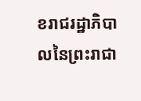ខរាជរដ្ឋាភិបាលនៃព្រះរាជា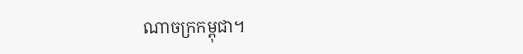ណាចក្រកម្ពុជា។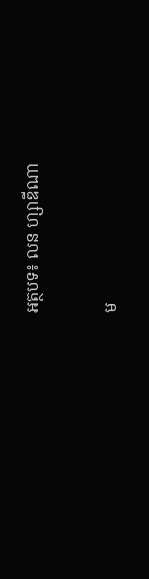អត្ថបទ៖ លន ហ្សាឌីណា

ម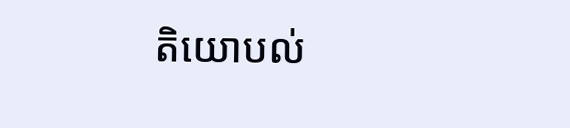តិយោបល់